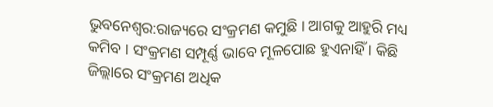ଭୁବନେଶ୍ବର:ରାଜ୍ୟରେ ସଂକ୍ରମଣ କମୁଛି । ଆଗକୁ ଆହୁରି ମଧ୍ୟ କମିବ । ସଂକ୍ରମଣ ସମ୍ପୂର୍ଣ୍ଣ ଭାବେ ମୂଳପୋଛ ହୁଏନାହିଁ । କିଛି ଜିଲ୍ଲାରେ ସଂକ୍ରମଣ ଅଧିକ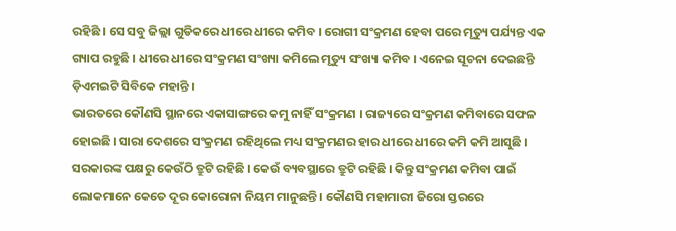ରହିଛି । ସେ ସବୁ ଜିଲ୍ଲା ଗୁଡିକରେ ଧୀରେ ଧୀରେ କମିବ । ରୋଗୀ ସଂକ୍ରମଣ ହେବା ପରେ ମୃତ୍ୟୁ ପର୍ଯ୍ୟନ୍ତ ଏକ ଗ୍ୟାପ ରହୁଛି । ଧୀରେ ଧୀରେ ସଂକ୍ରମଣ ସଂଖ୍ୟା କମିଲେ ମୃତ୍ୟୁ ସଂଖ୍ୟା କମିବ । ଏନେଇ ସୂଚନା ଦେଇଛନ୍ତି ଡ଼ିଏମଇଟି ସିବିକେ ମହାନ୍ତି ।
ଭାରତରେ କୌଣସି ସ୍ଥାନରେ ଏକାସାଙ୍ଗରେ କମୁ ନାହିଁ ସଂକ୍ରମଣ । ରାଜ୍ୟରେ ସଂକ୍ରମଣ କମିବାରେ ସଫଳ ହୋଇଛି । ସାରା ଦେଶରେ ସଂକ୍ରମଣ ରହିଥିଲେ ମଧ୍ୟ ସଂକ୍ରମଣର ହାର ଧୀରେ ଧୀରେ କମି କମି ଆସୁଛି । ସରକାରଙ୍କ ପକ୍ଷରୁ କେଉଁଠି ତ୍ରୁଟି ରହିଛି । କେଉଁ ବ୍ୟବସ୍ଥାରେ ତ୍ରୁଟି ରହିଛି । କିନ୍ତୁ ସଂକ୍ରମଣ କମିବା ପାଇଁ ଲୋକମାନେ କେତେ ଦୂର କୋରୋନା ନିୟମ ମାନୁଛନ୍ତି । କୌଣସି ମହାମାରୀ ଜିରୋ ସ୍ତରରେ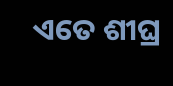ଏତେ ଶୀଘ୍ର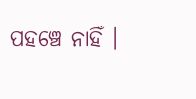ପହଞ୍ଚେ ନାହିଁ ।